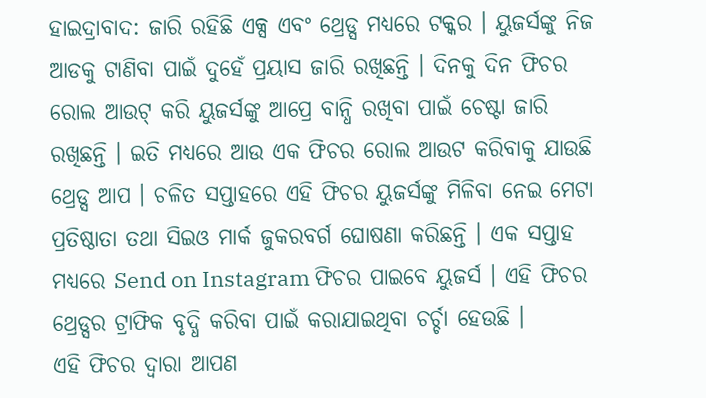ହାଇଦ୍ରାବାଦ: ଜାରି ରହିଛି ଏକ୍ସ ଏବଂ ଥ୍ରେଡ୍ସ ମଧ୍ୟରେ ଟକ୍କର । ୟୁଜର୍ସଙ୍କୁ ନିଜ ଆଡକୁ ଟାଣିବା ପାଇଁ ଦୁହେଁ ପ୍ରୟାସ ଜାରି ରଖିଛନ୍ତି । ଦିନକୁ ଦିନ ଫିଚର ରୋଲ ଆଉଟ୍ କରି ୟୁଜର୍ସଙ୍କୁ ଆପ୍ରେ ବାନ୍ଧି ରଖିବା ପାଇଁ ଚେଷ୍ଟା ଜାରି ରଖିଛନ୍ତି । ଇତି ମଧ୍ୟରେ ଆଉ ଏକ ଫିଚର ରୋଲ ଆଉଟ କରିବାକୁ ଯାଉଛି ଥ୍ରେଡ୍ସ ଆପ । ଚଳିତ ସପ୍ତାହରେ ଏହି ଫିଚର ୟୁଜର୍ସଙ୍କୁ ମିଳିବା ନେଇ ମେଟା ପ୍ରତିଷ୍ଠାତା ତଥା ସିଇଓ ମାର୍କ ଜୁକରବର୍ଗ ଘୋଷଣା କରିଛନ୍ତି । ଏକ ସପ୍ତାହ ମଧ୍ୟରେ Send on Instagram ଫିଚର ପାଇବେ ୟୁଜର୍ସ । ଏହି ଫିଚର ଥ୍ରେଡ୍ସର ଟ୍ରାଫିକ ବୃଦ୍ଧି କରିବା ପାଇଁ କରାଯାଇଥିବା ଚର୍ଚ୍ଚା ହେଉଛି ।
ଏହି ଫିଚର ଦ୍ବାରା ଆପଣ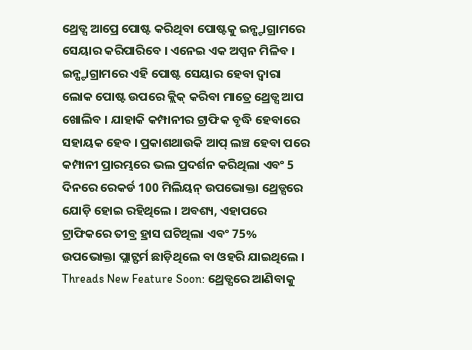ଥ୍ରେଡ୍ସ ଆପ୍ରେ ପୋଷ୍ଟ କରିଥିବା ପୋଷ୍ଟକୁ ଇନ୍ଷ୍ଟାଗ୍ରାମରେ ସେୟାର କରିପାରିବେ । ଏନେଇ ଏକ ଅପ୍ସନ ମିଳିବ । ଇନ୍ଷ୍ଟାଗ୍ରାମରେ ଏହି ପୋଷ୍ଟ ସେୟାର ହେବା ଦ୍ବାରା ଲୋକ ପୋଷ୍ଟ ଉପରେ କ୍ଲିକ୍ କରିବା ମାତ୍ରେ ଥ୍ରେଡ୍ସ ଆପ ଖୋଲିବ । ଯାହାକି କମ୍ପାନୀର ଟ୍ରାଫିକ ବୃଦ୍ଧି ହେବାରେ ସହାୟକ ହେବ । ପ୍ରକାଶଥାଉକି ଆପ୍ ଲଞ୍ଚ ହେବା ପରେ କମ୍ପାନୀ ପ୍ରାରମ୍ଭରେ ଭଲ ପ୍ରଦର୍ଶନ କରିଥିଲା ଏବଂ 5 ଦିନରେ ରେକର୍ଡ 100 ମିଲିୟନ୍ ଉପଭୋକ୍ତା ଥ୍ରେଡ୍ସରେ ଯୋଡ଼ି ହୋଇ ରହିଥିଲେ । ଅବଶ୍ୟ, ଏହାପରେ ଟ୍ରାଫିକରେ ତୀବ୍ର ହ୍ରାସ ଘଟିଥିଲା ଏବଂ 75% ଉପଭୋକ୍ତା ପ୍ଲାଟ୍ଫର୍ମ ଛାଡ଼ିଥିଲେ ବା ଓହରି ଯାଇଥିଲେ ।
Threads New Feature Soon: ଥ୍ରେଡ୍ସରେ ଆଣିବାକୁ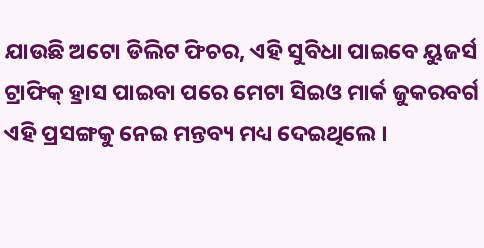ଯାଉଛି ଅଟୋ ଡିଲିଟ ଫିଚର, ଏହି ସୁବିଧା ପାଇବେ ୟୁଜର୍ସ
ଟ୍ରାଫିକ୍ ହ୍ରାସ ପାଇବା ପରେ ମେଟା ସିଇଓ ମାର୍କ ଜୁକରବର୍ଗ ଏହି ପ୍ରସଙ୍ଗକୁ ନେଇ ମନ୍ତବ୍ୟ ମଧ୍ୟ ଦେଇଥିଲେ ।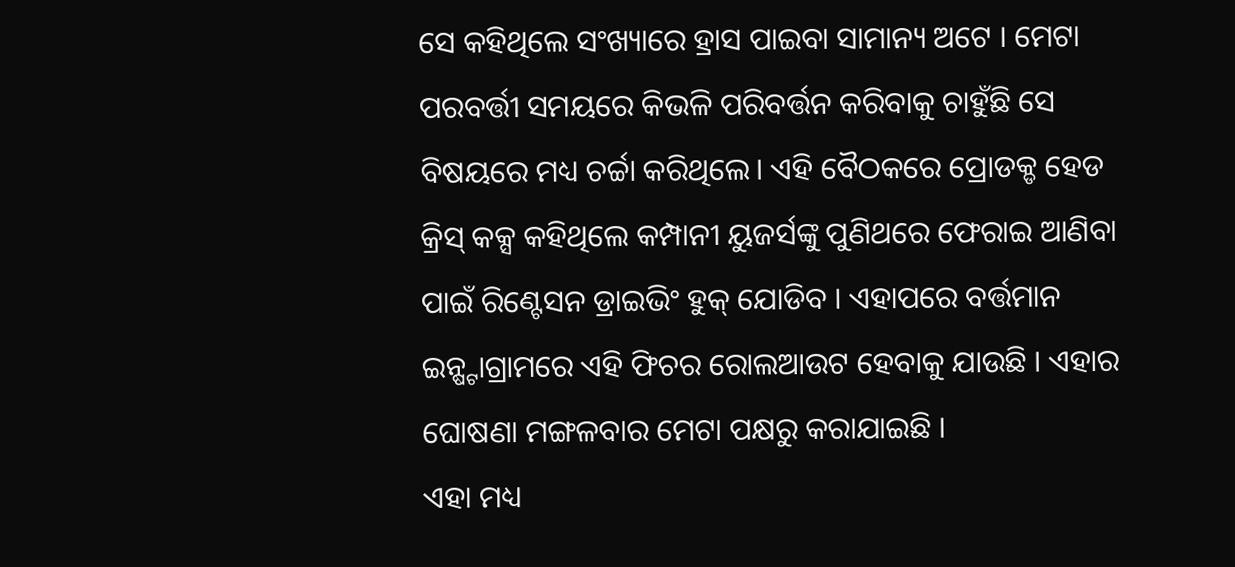ସେ କହିଥିଲେ ସଂଖ୍ୟାରେ ହ୍ରାସ ପାଇବା ସାମାନ୍ୟ ଅଟେ । ମେଟା ପରବର୍ତ୍ତୀ ସମୟରେ କିଭଳି ପରିବର୍ତ୍ତନ କରିବାକୁ ଚାହୁଁଛି ସେ ବିଷୟରେ ମଧ୍ୟ ଚର୍ଚ୍ଚା କରିଥିଲେ। ଏହି ବୈଠକରେ ପ୍ରୋଡକ୍ଡ ହେଡ କ୍ରିସ୍ କକ୍ସ କହିଥିଲେ କମ୍ପାନୀ ୟୁଜର୍ସଙ୍କୁ ପୁଣିଥରେ ଫେରାଇ ଆଣିବା ପାଇଁ ରିଣ୍ଟେସନ ଡ୍ରାଇଭିଂ ହୁକ୍ ଯୋଡିବ । ଏହାପରେ ବର୍ତ୍ତମାନ ଇନ୍ଷ୍ଟାଗ୍ରାମରେ ଏହି ଫିଚର ରୋଲଆଉଟ ହେବାକୁ ଯାଉଛି । ଏହାର ଘୋଷଣା ମଙ୍ଗଳବାର ମେଟା ପକ୍ଷରୁ କରାଯାଇଛି ।
ଏହା ମଧ୍ୟ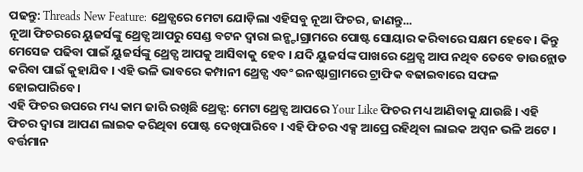ପଢନ୍ତୁ: Threads New Feature: ଥ୍ରେଡ୍ସରେ ମେଟା ଯୋଡ଼ିଲା ଏହିସବୁ ନୂଆ ଫିଚର, ଜାଣନ୍ତୁ...
ନୂଆ ଫିଚରରେ ୟୁଜର୍ସଙ୍କୁ ଥ୍ରେଡ୍ସ ଆପରୁ ସେଣ୍ଡ ବଟନ ଦ୍ବାରା ଇନ୍ଷ୍ଟାଗ୍ରାମରେ ପୋଷ୍ଟ ସୋୟାର କରିବାରେ ସକ୍ଷମ ହେବେ। କିନ୍ତୁ ମେସେଜ ପଢିବା ପାଇଁ ୟୁଜର୍ସଙ୍କୁ ଥ୍ରେଡ୍ସ ଆପକୁ ଆସିବାକୁ ହେବ । ଯଦି ୟୁଜର୍ସଙ୍କ ପାଖରେ ଥ୍ରେଡ୍ସ ଆପ ନଥିବ ତେବେ ଡାଉନ୍ଲୋଡ କରିବା ପାଇଁ କୁହାଯିବ । ଏହି ଭଳି ଭାବରେ କମ୍ପାନୀ ଥ୍ରେଡ୍ସ ଏବଂ ଇନଷ୍ଟାଗ୍ରାମରେ ଟ୍ରାଫିକ ବଢାଇବାରେ ସଫଳ ହୋଇପାରିବେ।
ଏହି ଫିଚର ଉପରେ ମଧ୍ୟ କାମ ଜାରି ରଖିଛି ଥ୍ରେଡ୍ସ: ମେଟା ଥ୍ରେଡ୍ସ ଆପରେ Your Like ଫିଚର ମଧ୍ୟ ଆଣିବାକୁ ଯାଉଛି । ଏହି ଫିଚର ଦ୍ବାରା ଆପଣ ଲାଇକ କରିଥିବା ପୋଷ୍ଟ ଦେଖିପାରିବେ । ଏହି ଫିଚର ଏକ୍ସ ଆପ୍ରେ ରହିଥିବା ଲାଇକ ଅପ୍ସନ ଭଳି ଅଟେ । ବର୍ତ୍ତମାନ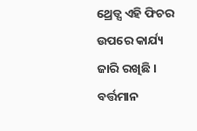ଥ୍ରେଡ୍ସ ଏହି ଫିଚର ଉପରେ କାର୍ଯ୍ୟ ଜାରି ରଖିଛି । ବର୍ତ୍ତମାନ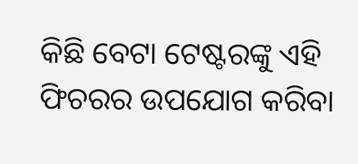କିଛି ବେଟା ଟେଷ୍ଟରଙ୍କୁ ଏହି ଫିଚରର ଉପଯୋଗ କରିବା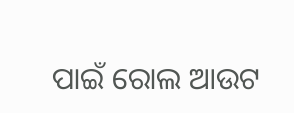ପାଇଁ ରୋଲ ଆଉଟ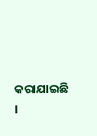କରାଯାଇଛି ।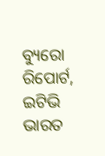ବ୍ୟୁରୋ ରିପୋର୍ଟ, ଇଟିଭି ଭାରତ